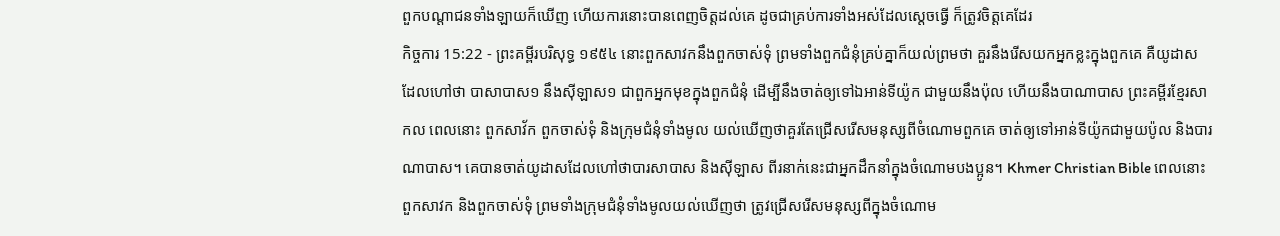ពួកបណ្តាជនទាំងឡាយក៏ឃើញ ហើយការនោះបានពេញចិត្តដល់គេ ដូចជាគ្រប់ការទាំងអស់ដែលស្តេចធ្វើ ក៏ត្រូវចិត្តគេដែរ
កិច្ចការ 15:22 - ព្រះគម្ពីរបរិសុទ្ធ ១៩៥៤ នោះពួកសាវកនឹងពួកចាស់ទុំ ព្រមទាំងពួកជំនុំគ្រប់គ្នាក៏យល់ព្រមថា គួរនឹងរើសយកអ្នកខ្លះក្នុងពួកគេ គឺយូដាស ដែលហៅថា បាសាបាស១ នឹងស៊ីឡាស១ ជាពួកអ្នកមុខក្នុងពួកជំនុំ ដើម្បីនឹងចាត់ឲ្យទៅឯអាន់ទីយ៉ូក ជាមួយនឹងប៉ុល ហើយនឹងបាណាបាស ព្រះគម្ពីរខ្មែរសាកល ពេលនោះ ពួកសាវ័ក ពួកចាស់ទុំ និងក្រុមជំនុំទាំងមូល យល់ឃើញថាគួរតែជ្រើសរើសមនុស្សពីចំណោមពួកគេ ចាត់ឲ្យទៅអាន់ទីយ៉ូកជាមួយប៉ូល និងបារណាបាស។ គេបានចាត់យូដាសដែលហៅថាបារសាបាស និងស៊ីឡាស ពីរនាក់នេះជាអ្នកដឹកនាំក្នុងចំណោមបងប្អូន។ Khmer Christian Bible ពេលនោះ ពួកសាវក និងពួកចាស់ទុំ ព្រមទាំងក្រុមជំនុំទាំងមូលយល់ឃើញថា ត្រូវជ្រើសរើសមនុស្សពីក្នុងចំណោម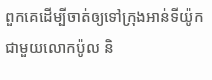ពួកគេដើម្បីចាត់ឲ្យទៅក្រុងអាន់ទីយ៉ូកជាមួយលោកប៉ូល និ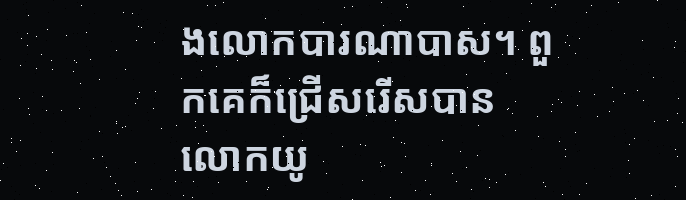ងលោកបារណាបាស។ ពួកគេក៏ជ្រើសរើសបានលោកយូ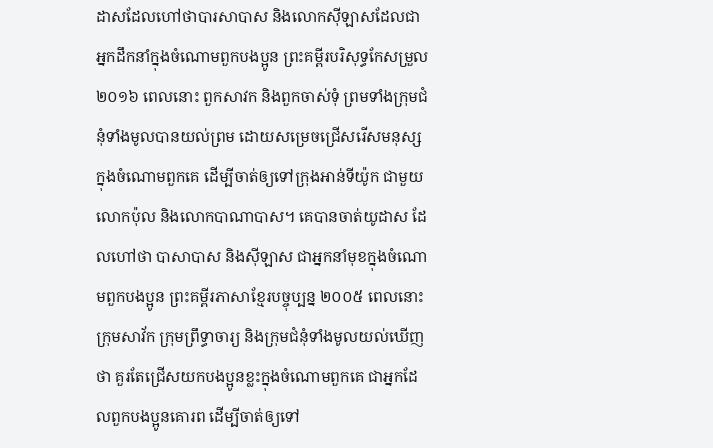ដាសដែលហៅថាបារសាបាស និងលោកស៊ីឡាសដែលជាអ្នកដឹកនាំក្នុងចំណោមពួកបងប្អូន ព្រះគម្ពីរបរិសុទ្ធកែសម្រួល ២០១៦ ពេលនោះ ពួកសាវក និងពួកចាស់ទុំ ព្រមទាំងក្រុមជំនុំទាំងមូលបានយល់ព្រម ដោយសម្រេចជ្រើសរើសមនុស្សក្នុងចំណោមពួកគេ ដើម្បីចាត់ឲ្យទៅក្រុងអាន់ទីយ៉ូក ជាមួយលោកប៉ុល និងលោកបាណាបាស។ គេបានចាត់យូដាស ដែលហៅថា បាសាបាស និងស៊ីឡាស ជាអ្នកនាំមុខក្នុងចំណោមពួកបងប្អូន ព្រះគម្ពីរភាសាខ្មែរបច្ចុប្បន្ន ២០០៥ ពេលនោះ ក្រុមសាវ័ក ក្រុមព្រឹទ្ធាចារ្យ និងក្រុមជំនុំទាំងមូលយល់ឃើញថា គួរតែជ្រើសយកបងប្អូនខ្លះក្នុងចំណោមពួកគេ ជាអ្នកដែលពួកបងប្អូនគោរព ដើម្បីចាត់ឲ្យទៅ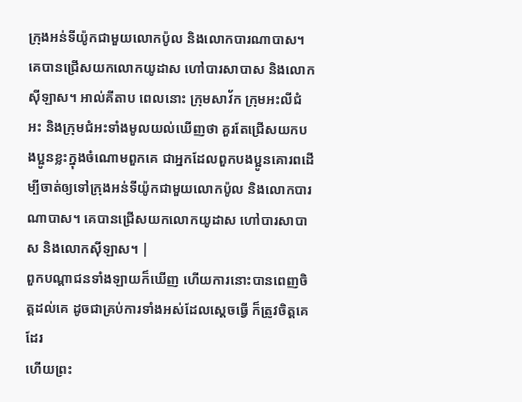ក្រុងអន់ទីយ៉ូកជាមួយលោកប៉ូល និងលោកបារណាបាស។ គេបានជ្រើសយកលោកយូដាស ហៅបារសាបាស និងលោកស៊ីឡាស។ អាល់គីតាប ពេលនោះ ក្រុមសាវ័ក ក្រុមអះលីជំអះ និងក្រុមជំអះទាំងមូលយល់ឃើញថា គួរតែជ្រើសយកបងប្អូនខ្លះក្នុងចំណោមពួកគេ ជាអ្នកដែលពួកបងប្អូនគោរពដើម្បីចាត់ឲ្យទៅក្រុងអន់ទីយ៉ូកជាមួយលោកប៉ូល និងលោកបារណាបាស។ គេបានជ្រើសយកលោកយូដាស ហៅបារសាបាស និងលោកស៊ីឡាស។ |
ពួកបណ្តាជនទាំងឡាយក៏ឃើញ ហើយការនោះបានពេញចិត្តដល់គេ ដូចជាគ្រប់ការទាំងអស់ដែលស្តេចធ្វើ ក៏ត្រូវចិត្តគេដែរ
ហើយព្រះ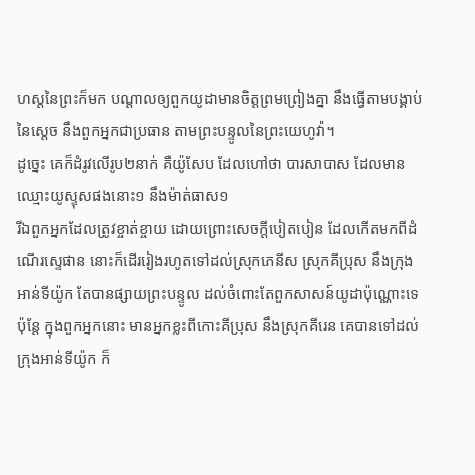ហស្តនៃព្រះក៏មក បណ្តាលឲ្យពួកយូដាមានចិត្តព្រមព្រៀងគ្នា នឹងធ្វើតាមបង្គាប់នៃស្តេច នឹងពួកអ្នកជាប្រធាន តាមព្រះបន្ទូលនៃព្រះយេហូវ៉ា។
ដូច្នេះ គេក៏ដំរូវលើរូប២នាក់ គឺយ៉ូសែប ដែលហៅថា បារសាបាស ដែលមានឈ្មោះយូស្ទុសផងនោះ១ នឹងម៉ាត់ធាស១
រីឯពួកអ្នកដែលត្រូវខ្ចាត់ខ្ចាយ ដោយព្រោះសេចក្ដីបៀតបៀន ដែលកើតមកពីដំណើរស្ទេផាន នោះក៏ដើររៀងរហូតទៅដល់ស្រុកភេនីស ស្រុកគីប្រុស នឹងក្រុងអាន់ទីយ៉ូក តែបានផ្សាយព្រះបន្ទូល ដល់ចំពោះតែពួកសាសន៍យូដាប៉ុណ្ណោះទេ
ប៉ុន្តែ ក្នុងពួកអ្នកនោះ មានអ្នកខ្លះពីកោះគីប្រុស នឹងស្រុកគីរេន គេបានទៅដល់ក្រុងអាន់ទីយ៉ូក ក៏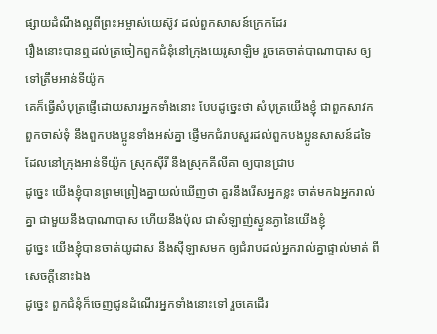ផ្សាយដំណឹងល្អពីព្រះអម្ចាស់យេស៊ូវ ដល់ពួកសាសន៍ក្រេកដែរ
រឿងនោះបានឮដល់ត្រចៀកពួកជំនុំនៅក្រុងយេរូសាឡិម រួចគេចាត់បាណាបាស ឲ្យទៅត្រឹមអាន់ទីយ៉ូក
គេក៏ធ្វើសំបុត្រផ្ញើដោយសារអ្នកទាំងនោះ បែបដូច្នេះថា សំបុត្រយើងខ្ញុំ ជាពួកសាវក ពួកចាស់ទុំ នឹងពួកបងប្អូនទាំងអស់គ្នា ផ្ញើមកជំរាបសួរដល់ពួកបងប្អូនសាសន៍ដទៃ ដែលនៅក្រុងអាន់ទីយ៉ូក ស្រុកស៊ីរី នឹងស្រុកគីលីគា ឲ្យបានជ្រាប
ដូច្នេះ យើងខ្ញុំបានព្រមព្រៀងគ្នាយល់ឃើញថា គួរនឹងរើសអ្នកខ្លះ ចាត់មកឯអ្នករាល់គ្នា ជាមួយនឹងបាណាបាស ហើយនឹងប៉ុល ជាសំឡាញ់ស្ងួនភ្ងានៃយើងខ្ញុំ
ដូច្នេះ យើងខ្ញុំបានចាត់យូដាស នឹងស៊ីឡាសមក ឲ្យជំរាបដល់អ្នករាល់គ្នាផ្ទាល់មាត់ ពីសេចក្ដីនោះឯង
ដូច្នេះ ពួកជំនុំក៏ចេញជូនដំណើរអ្នកទាំងនោះទៅ រួចគេដើរ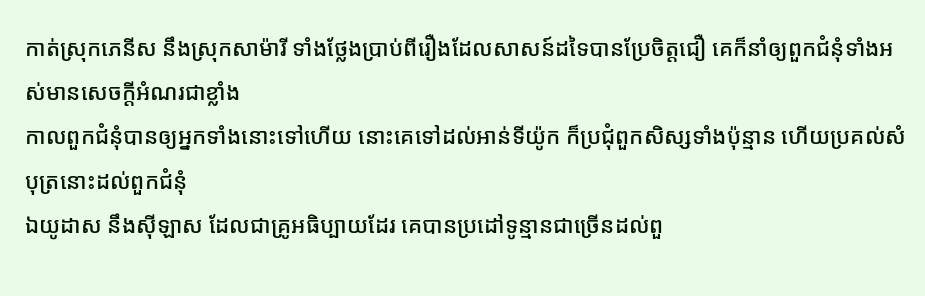កាត់ស្រុកភេនីស នឹងស្រុកសាម៉ារី ទាំងថ្លែងប្រាប់ពីរឿងដែលសាសន៍ដទៃបានប្រែចិត្តជឿ គេក៏នាំឲ្យពួកជំនុំទាំងអស់មានសេចក្ដីអំណរជាខ្លាំង
កាលពួកជំនុំបានឲ្យអ្នកទាំងនោះទៅហើយ នោះគេទៅដល់អាន់ទីយ៉ូក ក៏ប្រជុំពួកសិស្សទាំងប៉ុន្មាន ហើយប្រគល់សំបុត្រនោះដល់ពួកជំនុំ
ឯយូដាស នឹងស៊ីឡាស ដែលជាគ្រូអធិប្បាយដែរ គេបានប្រដៅទូន្មានជាច្រើនដល់ពួ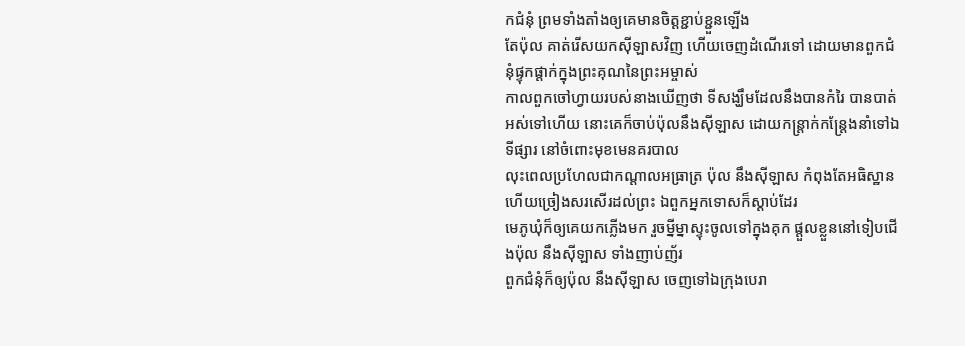កជំនុំ ព្រមទាំងតាំងឲ្យគេមានចិត្តខ្ជាប់ខ្ជួនឡើង
តែប៉ុល គាត់រើសយកស៊ីឡាសវិញ ហើយចេញដំណើរទៅ ដោយមានពួកជំនុំផ្ទុកផ្តាក់ក្នុងព្រះគុណនៃព្រះអម្ចាស់
កាលពួកចៅហ្វាយរបស់នាងឃើញថា ទីសង្ឃឹមដែលនឹងបានកំរៃ បានបាត់អស់ទៅហើយ នោះគេក៏ចាប់ប៉ុលនឹងស៊ីឡាស ដោយកន្ត្រាក់កន្ត្រែងនាំទៅឯទីផ្សារ នៅចំពោះមុខមេនគរបាល
លុះពេលប្រហែលជាកណ្តាលអធ្រាត្រ ប៉ុល នឹងស៊ីឡាស កំពុងតែអធិស្ឋាន ហើយច្រៀងសរសើរដល់ព្រះ ឯពួកអ្នកទោសក៏ស្តាប់ដែរ
មេភូឃុំក៏ឲ្យគេយកភ្លើងមក រួចម្នីម្នាស្ទុះចូលទៅក្នុងគុក ផ្តួលខ្លួននៅទៀបជើងប៉ុល នឹងស៊ីឡាស ទាំងញាប់ញ័រ
ពួកជំនុំក៏ឲ្យប៉ុល នឹងស៊ីឡាស ចេញទៅឯក្រុងបេរា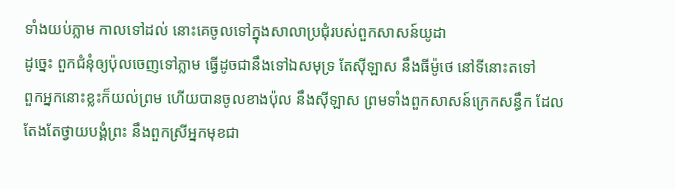ទាំងយប់ភ្លាម កាលទៅដល់ នោះគេចូលទៅក្នុងសាលាប្រជុំរបស់ពួកសាសន៍យូដា
ដូច្នេះ ពួកជំនុំឲ្យប៉ុលចេញទៅភ្លាម ធ្វើដូចជានឹងទៅឯសមុទ្រ តែស៊ីឡាស នឹងធីម៉ូថេ នៅទីនោះតទៅ
ពួកអ្នកនោះខ្លះក៏យល់ព្រម ហើយបានចូលខាងប៉ុល នឹងស៊ីឡាស ព្រមទាំងពួកសាសន៍ក្រេកសន្ធឹក ដែលតែងតែថ្វាយបង្គំព្រះ នឹងពួកស្រីអ្នកមុខជា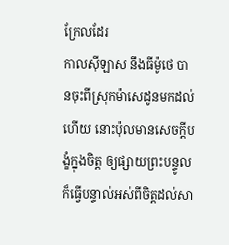ក្រែលដែរ
កាលស៊ីឡាស នឹងធីម៉ូថេ បានចុះពីស្រុកម៉ាសេដូនមកដល់ហើយ នោះប៉ុលមានសេចក្ដីបង្ខំក្នុងចិត្ត ឲ្យផ្សាយព្រះបន្ទូល ក៏ធ្វើបន្ទាល់អស់ពីចិត្តដល់សា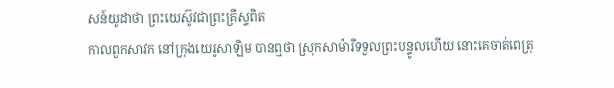សន៍យូដាថា ព្រះយេស៊ូវជាព្រះគ្រីស្ទពិត
កាលពួកសាវក នៅក្រុងយេរូសាឡិម បានឮថា ស្រុកសាម៉ារីទទួលព្រះបន្ទូលហើយ នោះគេចាត់ពេត្រុ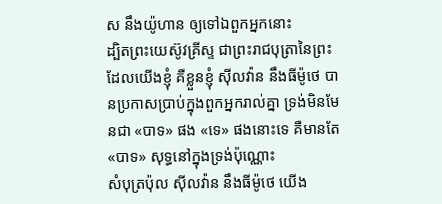ស នឹងយ៉ូហាន ឲ្យទៅឯពួកអ្នកនោះ
ដ្បិតព្រះយេស៊ូវគ្រីស្ទ ជាព្រះរាជបុត្រានៃព្រះ ដែលយើងខ្ញុំ គឺខ្លួនខ្ញុំ ស៊ីលវ៉ាន នឹងធីម៉ូថេ បានប្រកាសប្រាប់ក្នុងពួកអ្នករាល់គ្នា ទ្រង់មិនមែនជា «បាទ» ផង «ទេ» ផងនោះទេ គឺមានតែ «បាទ» សុទ្ធនៅក្នុងទ្រង់ប៉ុណ្ណោះ
សំបុត្រប៉ុល ស៊ីលវ៉ាន នឹងធីម៉ូថេ យើង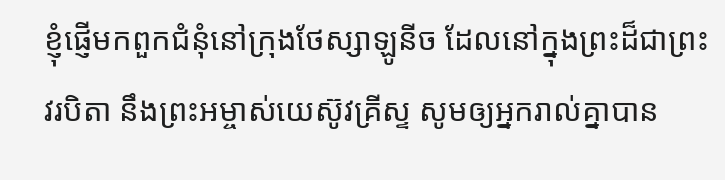ខ្ញុំផ្ញើមកពួកជំនុំនៅក្រុងថែស្សាឡូនីច ដែលនៅក្នុងព្រះដ៏ជាព្រះវរបិតា នឹងព្រះអម្ចាស់យេស៊ូវគ្រីស្ទ សូមឲ្យអ្នករាល់គ្នាបាន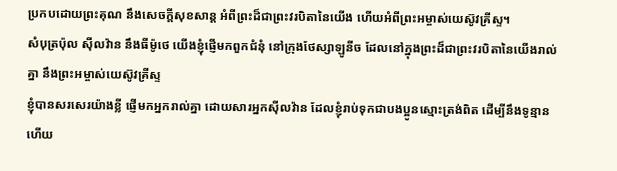ប្រកបដោយព្រះគុណ នឹងសេចក្ដីសុខសាន្ត អំពីព្រះដ៏ជាព្រះវរបិតានៃយើង ហើយអំពីព្រះអម្ចាស់យេស៊ូវគ្រីស្ទ។
សំបុត្រប៉ុល ស៊ីលវ៉ាន នឹងធីម៉ូថេ យើងខ្ញុំផ្ញើមកពួកជំនុំ នៅក្រុងថែស្សាឡូនីច ដែលនៅក្នុងព្រះដ៏ជាព្រះវរបិតានៃយើងរាល់គ្នា នឹងព្រះអម្ចាស់យេស៊ូវគ្រីស្ទ
ខ្ញុំបានសរសេរយ៉ាងខ្លី ផ្ញើមកអ្នករាល់គ្នា ដោយសារអ្នកស៊ីលវ៉ាន ដែលខ្ញុំរាប់ទុកជាបងប្អូនស្មោះត្រង់ពិត ដើម្បីនឹងទូន្មាន ហើយ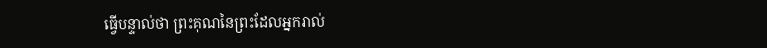ធ្វើបន្ទាល់ថា ព្រះគុណនៃព្រះដែលអ្នករាល់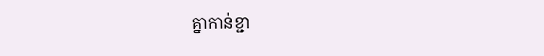គ្នាកាន់ខ្ជា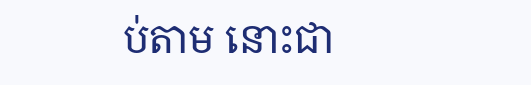ប់តាម នោះជា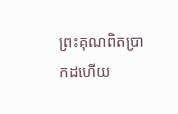ព្រះគុណពិតប្រាកដហើយ